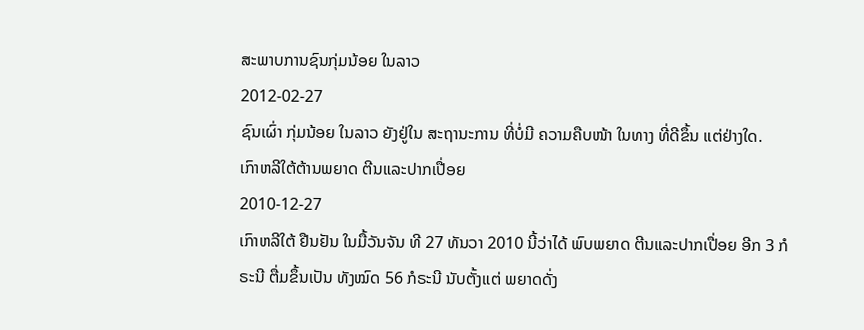ສະພາບການຊົນກຸ່ມນ້ອຍ ໃນລາວ
2012-02-27
ຊົນເຜົ່າ ກຸ່ມນ້ອຍ ໃນລາວ ຍັງຢູ່ໃນ ສະຖານະການ ທີ່ບໍ່ມີ ຄວາມຄືບໜ້າ ໃນທາງ ທີ່ດີຂຶ້ນ ແຕ່ຢ່າງໃດ.
ເກົາຫລີໃຕ້ຕ້ານພຍາດ ຕີນແລະປາກເປື່ອຍ
2010-12-27
ເກົາຫລີໃຕ້ ຢືນຢັນ ໃນມື້ວັນຈັນ ທີ 27 ທັນວາ 2010 ນີ້ວ່າໄດ້ ພົບພຍາດ ຕີນແລະປາກເປື່ອຍ ອີກ 3 ກໍຣະນີ ຕື່ມຂຶ້ນເປັນ ທັງໝົດ 56 ກໍຣະນີ ນັບຕັ້ງແຕ່ ພຍາດດັ່ງ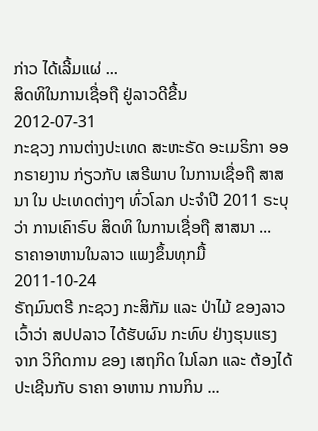ກ່າວ ໄດ້ເລີ້ມແຜ່ ...
ສິດທິໃນການເຊື່ອຖື ຢູ່ລາວດີຂື້ນ
2012-07-31
ກະຊວງ ການຕ່າງປະເທດ ສະຫະຣັດ ອະເມຣິກາ ອອກຣາຍງານ ກ່ຽວກັບ ເສຣີພາບ ໃນການເຊື່ອຖື ສາສນາ ໃນ ປະເທດຕ່າງໆ ທົ່ວໂລກ ປະຈໍາປີ 2011 ຣະບຸວ່າ ການເຄົາຣົບ ສິດທິ ໃນການເຊື່ອຖື ສາສນາ ...
ຣາຄາອາຫານໃນລາວ ແພງຂຶ້ນທຸກມື້
2011-10-24
ຣັຖມົນຕຣີ ກະຊວງ ກະສິກັມ ແລະ ປ່າໄມ້ ຂອງລາວ ເວົ້າວ່າ ສປປລາວ ໄດ້ຮັບຜົນ ກະທົບ ຢ່າງຮຸນແຮງ ຈາກ ວິກິດການ ຂອງ ເສຖກິດ ໃນໂລກ ແລະ ຕ້ອງໄດ້ ປະເຊີນກັບ ຣາຄາ ອາຫານ ການກິນ ...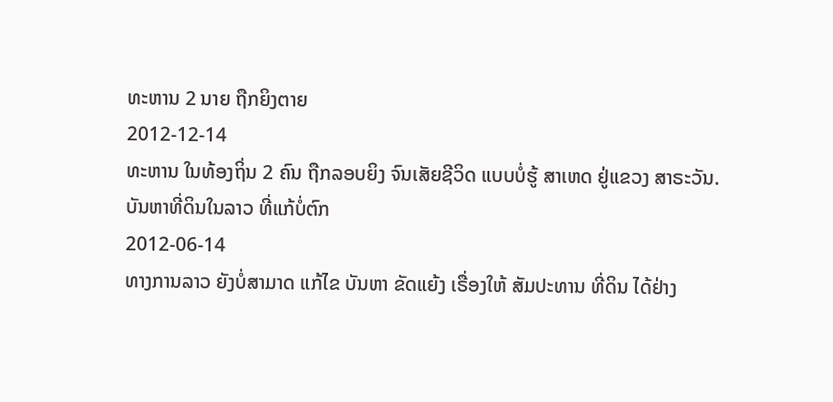ທະຫານ 2 ນາຍ ຖືກຍິງຕາຍ
2012-12-14
ທະຫານ ໃນທ້ອງຖິ່ນ 2 ຄົນ ຖືກລອບຍິງ ຈົນເສັຍຊີວິດ ແບບບໍ່ຮູ້ ສາເຫດ ຢູ່ແຂວງ ສາຣະວັນ.
ບັນຫາທີ່ດິນໃນລາວ ທີ່ແກ້ບໍ່ຕົກ
2012-06-14
ທາງການລາວ ຍັງບໍ່ສາມາດ ແກ້ໄຂ ບັນຫາ ຂັດແຍ້ງ ເຣື່ອງໃຫ້ ສັມປະທານ ທີ່ດິນ ໄດ້ຢ່າງ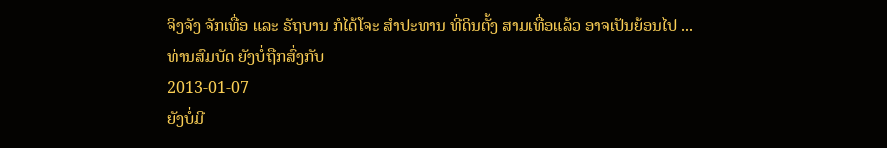ຈິງຈັງ ຈັກເທື່ອ ແລະ ຣັຖບານ ກໍໄດ້ໂຈະ ສໍາປະທານ ທີ່ດິນຕັ້ງ ສາມເທື່ອແລ້ວ ອາຈເປັນຍ້ອນໄປ ...
ທ່ານສົມບັດ ຍັງບໍ່ຖືກສົ່ງກັບ
2013-01-07
ຍັງບໍ່ມີ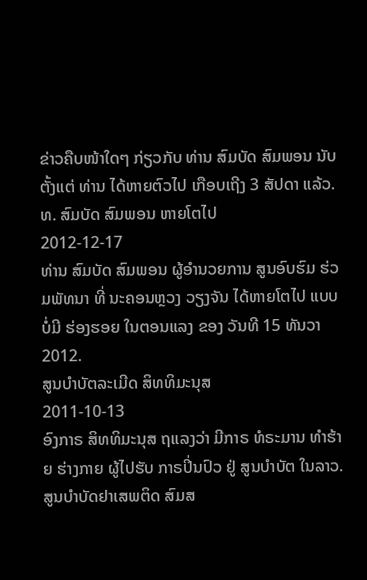ຂ່າວຄືບໜ້າໃດໆ ກ່ຽວກັບ ທ່ານ ສົມບັດ ສົມພອນ ນັບຕັ້ງແຕ່ ທ່ານ ໄດ້ຫາຍຕົວໄປ ເກືອບເຖີງ 3 ສັປດາ ແລ້ວ.
ທ. ສົມບັດ ສົມພອນ ຫາຍໂຕໄປ
2012-12-17
ທ່ານ ສົມບັດ ສົມພອນ ຜູ້ອໍານວຍການ ສູນອົບຮົມ ຮ່ວມພັທນາ ທີ່ ນະຄອນຫຼວງ ວຽງຈັນ ໄດ້ຫາຍໂຕໄປ ແບບບໍ່ມີ ຮ່ອງຮອຍ ໃນຕອນແລງ ຂອງ ວັນທີ 15 ທັນວາ 2012.
ສູນບຳບັຕລະເມີດ ສິທທິມະນຸສ
2011-10-13
ອົງກາຣ ສິທທິມະນຸສ ຖແລງວ່າ ມີກາຣ ທໍຣະມານ ທຳຮ້າຍ ຮ່າງກາຍ ຜູ້ໄປຮັບ ກາຣປິ່ນປົວ ຢູ່ ສູນບຳບັຕ ໃນລາວ.
ສູນບໍາບັດຢາເສພຕິດ ສົມສ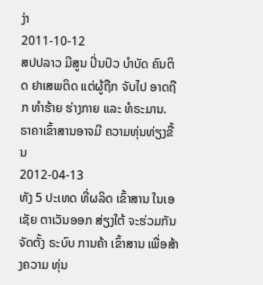ງ່າ
2011-10-12
ສປປລາວ ມີສູນ ປິ່ນປົວ ບໍາບັດ ຄົນຕິດ ຢາເສພຕິດ ແຕ່ຜູ້ຖືກ ຈັບໄປ ອາດຖືກ ທໍາຮ້າຍ ຮ່າງກາຍ ແລະ ທໍຣະມານ.
ຣາຄາເຂົ້າສານອາຈມີ ຄວາມທຸ່ນທ່ຽງຂື້ນ
2012-04-13
ທັງ 5 ປະເທດ ທີ່ຜລິດ ເຂົ້າສານ ໃນເອເຊັຍ ຕາເວັນອອກ ສ່ຽງໃຕ້ ຈະຮ່ວມກັນ ຈັດຕັ້ງ ຣະບົບ ການຄ້າ ເຂົ້າສານ ເພື່ອສ້າງຄວາມ ທຸ່ນ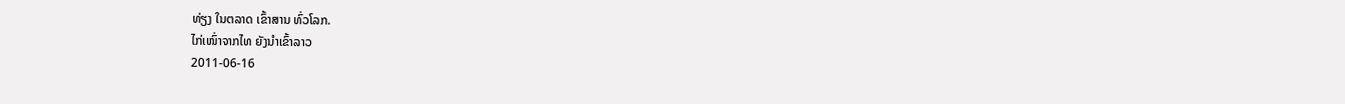ທ່ຽງ ໃນຕລາດ ເຂົ້າສານ ທົ່ວໂລກ.
ໄກ່ເໜົ່າຈາກໄທ ຍັງນໍາເຂົ້າລາວ
2011-06-16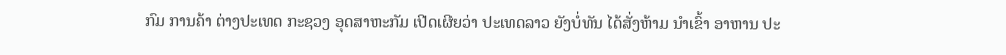ກົມ ການຄ້າ ຕ່າງປະເທດ ກະຊວງ ອຸດສາຫະກັມ ເປີດເຜີຍວ່າ ປະເທດລາວ ຍັງບໍ່ທັນ ໄດ້ສັ່ງຫ້າມ ນໍາເຂົ້າ ອາຫານ ປະ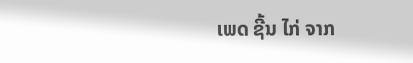ເພດ ຊີ້ນ ໄກ່ ຈາກ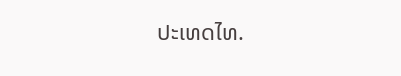ປະເທດໄທ.